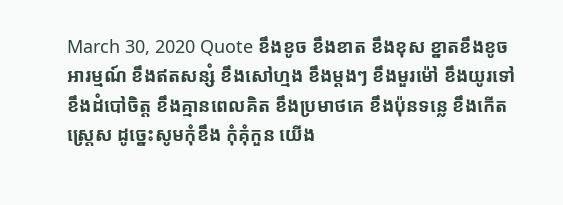March 30, 2020 Quote ខឹងខូច ខឹងខាត ខឹងខុស ខ្នាតខឹងខូចអារម្មណ៍ ខឹងឥតសន្សំ ខឹងសៅហ្មង ខឹងម្តងៗ ខឹងមួរម៉ៅ ខឹងយូរទៅ ខឹងដំបៅចិត្ត ខឹងគ្មានពេលគិត ខឹងប្រមាថគេ ខឹងប៉ុនទនេ្ល ខឹងកើតស្ត្រេស ដូច្នេះសូមកុំខឹង កុំគុំកួន យើង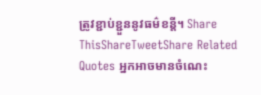ត្រូវខ្ជាប់ខ្ជួននូវធម៌ខន្តី។ Share ThisShareTweetShare Related Quotes អ្នកអាចមានចំណេះ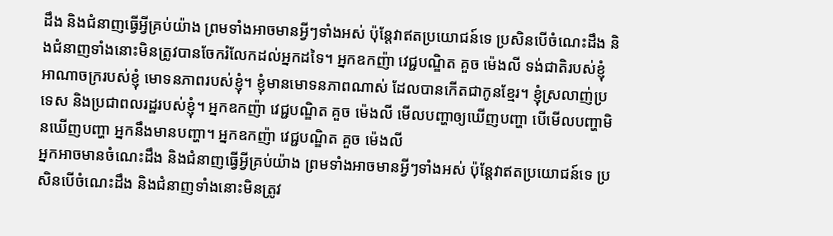ដឹង និងជំនាញធ្វើអ្វីគ្រប់យ៉ាង ព្រមទាំងអាចមានអ្វីៗទាំងអស់ ប៉ុន្តែវាឥតប្រយោជន៍ទេ ប្រសិនបើចំណេះដឹង និងជំនាញទាំងនោះមិនត្រូវបានចែករំលែកដល់អ្នកដទៃ។ អ្នកឧកញ៉ា វេជ្ជបណ្ឌិត គួច ម៉េងលី ទង់ជាតិរបស់ខ្ញុំ អាណាចក្ររបស់ខ្ញុំ មោទនភាពរបស់ខ្ញុំ។ ខ្ញុំមានមោទនភាពណាស់ ដែលបានកើតជាកូនខ្មែរ។ ខ្ញុំស្រលាញ់ប្រទេស និងប្រជាពលរដ្ឋរបស់ខ្ញុំ។ អ្នកឧកញ៉ា វេជ្ជបណ្ឌិត គួច ម៉េងលី មើលបញ្ហាឲ្យឃើញបញ្ហា បើមើលបញ្ហាមិនឃើញបញ្ហា អ្នកនឹងមានបញ្ហា។ អ្នកឧកញ៉ា វេជ្ជបណ្ឌិត គួច ម៉េងលី
អ្នកអាចមានចំណេះដឹង និងជំនាញធ្វើអ្វីគ្រប់យ៉ាង ព្រមទាំងអាចមានអ្វីៗទាំងអស់ ប៉ុន្តែវាឥតប្រយោជន៍ទេ ប្រសិនបើចំណេះដឹង និងជំនាញទាំងនោះមិនត្រូវ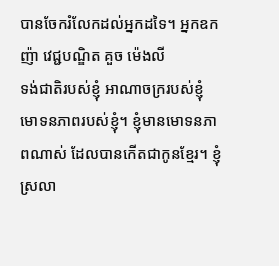បានចែករំលែកដល់អ្នកដទៃ។ អ្នកឧកញ៉ា វេជ្ជបណ្ឌិត គួច ម៉េងលី
ទង់ជាតិរបស់ខ្ញុំ អាណាចក្ររបស់ខ្ញុំ មោទនភាពរបស់ខ្ញុំ។ ខ្ញុំមានមោទនភាពណាស់ ដែលបានកើតជាកូនខ្មែរ។ ខ្ញុំស្រលា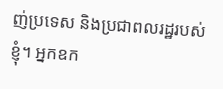ញ់ប្រទេស និងប្រជាពលរដ្ឋរបស់ខ្ញុំ។ អ្នកឧក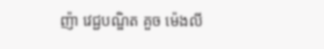ញ៉ា វេជ្ជបណ្ឌិត គួច ម៉េងលី